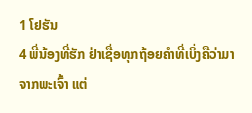1 ໂຢຮັນ
4 ພີ່ນ້ອງທີ່ຮັກ ຢ່າເຊື່ອທຸກຖ້ອຍຄຳທີ່ເບິ່ງຄືວ່າມາຈາກພະເຈົ້າ ແຕ່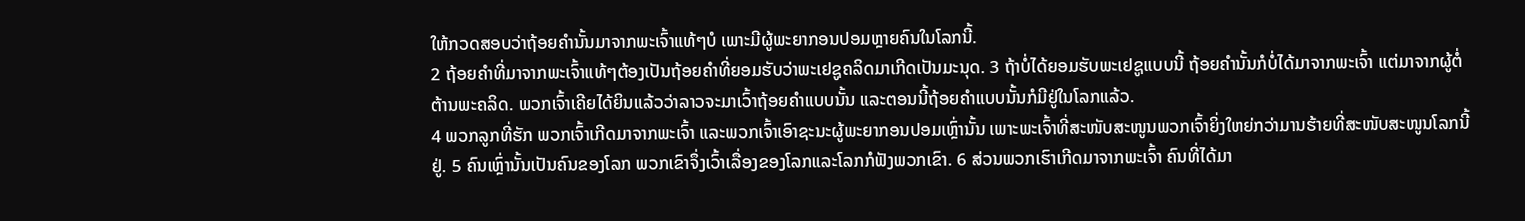ໃຫ້ກວດສອບວ່າຖ້ອຍຄຳນັ້ນມາຈາກພະເຈົ້າແທ້ໆບໍ ເພາະມີຜູ້ພະຍາກອນປອມຫຼາຍຄົນໃນໂລກນີ້.
2 ຖ້ອຍຄຳທີ່ມາຈາກພະເຈົ້າແທ້ໆຕ້ອງເປັນຖ້ອຍຄຳທີ່ຍອມຮັບວ່າພະເຢຊູຄລິດມາເກີດເປັນມະນຸດ. 3 ຖ້າບໍ່ໄດ້ຍອມຮັບພະເຢຊູແບບນີ້ ຖ້ອຍຄຳນັ້ນກໍບໍ່ໄດ້ມາຈາກພະເຈົ້າ ແຕ່ມາຈາກຜູ້ຕໍ່ຕ້ານພະຄລິດ. ພວກເຈົ້າເຄີຍໄດ້ຍິນແລ້ວວ່າລາວຈະມາເວົ້າຖ້ອຍຄຳແບບນັ້ນ ແລະຕອນນີ້ຖ້ອຍຄຳແບບນັ້ນກໍມີຢູ່ໃນໂລກແລ້ວ.
4 ພວກລູກທີ່ຮັກ ພວກເຈົ້າເກີດມາຈາກພະເຈົ້າ ແລະພວກເຈົ້າເອົາຊະນະຜູ້ພະຍາກອນປອມເຫຼົ່ານັ້ນ ເພາະພະເຈົ້າທີ່ສະໜັບສະໜູນພວກເຈົ້າຍິ່ງໃຫຍ່ກວ່າມານຮ້າຍທີ່ສະໜັບສະໜູນໂລກນີ້ຢູ່. 5 ຄົນເຫຼົ່ານັ້ນເປັນຄົນຂອງໂລກ ພວກເຂົາຈຶ່ງເວົ້າເລື່ອງຂອງໂລກແລະໂລກກໍຟັງພວກເຂົາ. 6 ສ່ວນພວກເຮົາເກີດມາຈາກພະເຈົ້າ ຄົນທີ່ໄດ້ມາ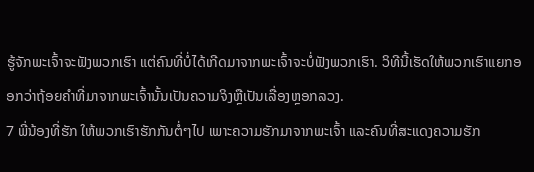ຮູ້ຈັກພະເຈົ້າຈະຟັງພວກເຮົາ ແຕ່ຄົນທີ່ບໍ່ໄດ້ເກີດມາຈາກພະເຈົ້າຈະບໍ່ຟັງພວກເຮົາ. ວິທີນີ້ເຮັດໃຫ້ພວກເຮົາແຍກອອກວ່າຖ້ອຍຄຳທີ່ມາຈາກພະເຈົ້ານັ້ນເປັນຄວາມຈິງຫຼືເປັນເລື່ອງຫຼອກລວງ.
7 ພີ່ນ້ອງທີ່ຮັກ ໃຫ້ພວກເຮົາຮັກກັນຕໍ່ໆໄປ ເພາະຄວາມຮັກມາຈາກພະເຈົ້າ ແລະຄົນທີ່ສະແດງຄວາມຮັກ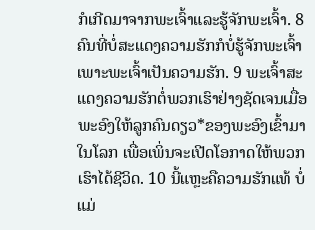ກໍເກີດມາຈາກພະເຈົ້າແລະຮູ້ຈັກພະເຈົ້າ. 8 ຄົນທີ່ບໍ່ສະແດງຄວາມຮັກກໍບໍ່ຮູ້ຈັກພະເຈົ້າ ເພາະພະເຈົ້າເປັນຄວາມຮັກ. 9 ພະເຈົ້າສະແດງຄວາມຮັກຕໍ່ພວກເຮົາຢ່າງຊັດເຈນເມື່ອພະອົງໃຫ້ລູກຄົນດຽວ*ຂອງພະອົງເຂົ້າມາໃນໂລກ ເພື່ອເພິ່ນຈະເປີດໂອກາດໃຫ້ພວກເຮົາໄດ້ຊີວິດ. 10 ນີ້ແຫຼະຄືຄວາມຮັກແທ້ ບໍ່ແມ່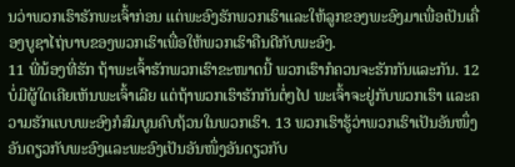ນວ່າພວກເຮົາຮັກພະເຈົ້າກ່ອນ ແຕ່ພະອົງຮັກພວກເຮົາແລະໃຫ້ລູກຂອງພະອົງມາເພື່ອເປັນເຄື່ອງບູຊາໄຖ່ບາບຂອງພວກເຮົາເພື່ອໃຫ້ພວກເຮົາຄືນດີກັບພະອົງ.
11 ພີ່ນ້ອງທີ່ຮັກ ຖ້າພະເຈົ້າຮັກພວກເຮົາຂະໜາດນີ້ ພວກເຮົາກໍຄວນຈະຮັກກັນແລະກັນ. 12 ບໍ່ມີຜູ້ໃດເຄີຍເຫັນພະເຈົ້າເລີຍ ແຕ່ຖ້າພວກເຮົາຮັກກັນຕໍ່ໆໄປ ພະເຈົ້າຈະຢູ່ກັບພວກເຮົາ ແລະຄວາມຮັກແບບພະອົງກໍສົມບູນຄົບຖ້ວນໃນພວກເຮົາ. 13 ພວກເຮົາຮູ້ວ່າພວກເຮົາເປັນອັນໜຶ່ງອັນດຽວກັບພະອົງແລະພະອົງເປັນອັນໜຶ່ງອັນດຽວກັບ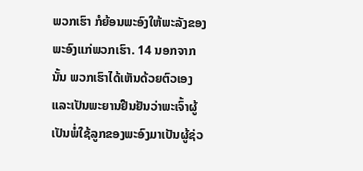ພວກເຮົາ ກໍຍ້ອນພະອົງໃຫ້ພະລັງຂອງພະອົງແກ່ພວກເຮົາ. 14 ນອກຈາກນັ້ນ ພວກເຮົາໄດ້ເຫັນດ້ວຍຕົວເອງແລະເປັນພະຍານຢືນຢັນວ່າພະເຈົ້າຜູ້ເປັນພໍ່ໃຊ້ລູກຂອງພະອົງມາເປັນຜູ້ຊ່ວ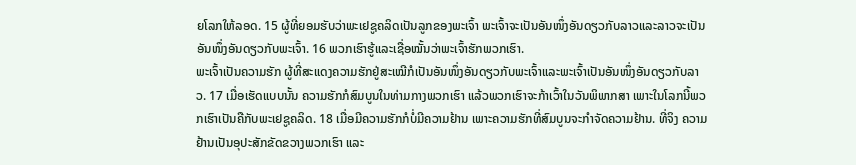ຍໂລກໃຫ້ລອດ. 15 ຜູ້ທີ່ຍອມຮັບວ່າພະເຢຊູຄລິດເປັນລູກຂອງພະເຈົ້າ ພະເຈົ້າຈະເປັນອັນໜຶ່ງອັນດຽວກັບລາວແລະລາວຈະເປັນອັນໜຶ່ງອັນດຽວກັບພະເຈົ້າ. 16 ພວກເຮົາຮູ້ແລະເຊື່ອໝັ້ນວ່າພະເຈົ້າຮັກພວກເຮົາ.
ພະເຈົ້າເປັນຄວາມຮັກ ຜູ້ທີ່ສະແດງຄວາມຮັກຢູ່ສະເໝີກໍເປັນອັນໜຶ່ງອັນດຽວກັບພະເຈົ້າແລະພະເຈົ້າເປັນອັນໜຶ່ງອັນດຽວກັບລາວ. 17 ເມື່ອເຮັດແບບນັ້ນ ຄວາມຮັກກໍສົມບູນໃນທ່າມກາງພວກເຮົາ ແລ້ວພວກເຮົາຈະກ້າເວົ້າໃນວັນພິພາກສາ ເພາະໃນໂລກນີ້ພວກເຮົາເປັນຄືກັບພະເຢຊູຄລິດ. 18 ເມື່ອມີຄວາມຮັກກໍບໍ່ມີຄວາມຢ້ານ ເພາະຄວາມຮັກທີ່ສົມບູນຈະກຳຈັດຄວາມຢ້ານ. ທີ່ຈິງ ຄວາມຢ້ານເປັນອຸປະສັກຂັດຂວາງພວກເຮົາ ແລະ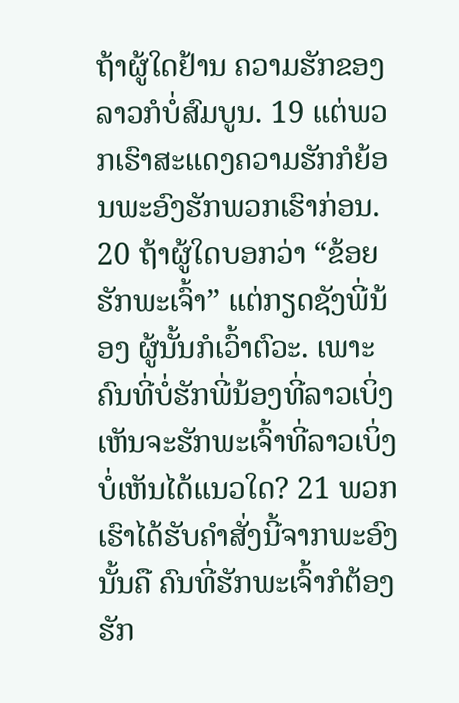ຖ້າຜູ້ໃດຢ້ານ ຄວາມຮັກຂອງລາວກໍບໍ່ສົມບູນ. 19 ແຕ່ພວກເຮົາສະແດງຄວາມຮັກກໍຍ້ອນພະອົງຮັກພວກເຮົາກ່ອນ.
20 ຖ້າຜູ້ໃດບອກວ່າ “ຂ້ອຍຮັກພະເຈົ້າ” ແຕ່ກຽດຊັງພີ່ນ້ອງ ຜູ້ນັ້ນກໍເວົ້າຕົວະ. ເພາະຄົນທີ່ບໍ່ຮັກພີ່ນ້ອງທີ່ລາວເບິ່ງເຫັນຈະຮັກພະເຈົ້າທີ່ລາວເບິ່ງບໍ່ເຫັນໄດ້ແນວໃດ? 21 ພວກເຮົາໄດ້ຮັບຄຳສັ່ງນີ້ຈາກພະອົງ ນັ້ນຄື ຄົນທີ່ຮັກພະເຈົ້າກໍຕ້ອງຮັກ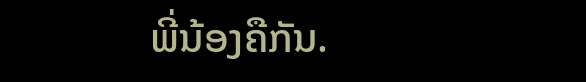ພີ່ນ້ອງຄືກັນ.